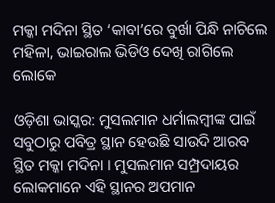ମକ୍କା ମଦିନା ସ୍ଥିତ ‘କାବା’ରେ ବୁର୍ଖା ପିନ୍ଧି ନାଚିଲେ ମହିଳା, ଭାଇରାଲ ଭିଡିଓ ଦେଖି ରାଗିଲେ ଲୋକେ

ଓଡ଼ିଶା ଭାସ୍କର: ମୁସଲମାନ ଧର୍ମାଲମ୍ବୀଙ୍କ ପାଇଁ ସବୁଠାରୁ ପବିତ୍ର ସ୍ଥାନ ହେଉଛି ସାଉଦି ଆରବ ସ୍ଥିତ ମକ୍କା ମଦିନା । ମୁସଲମାନ ସମ୍ପ୍ରଦାୟର ଲୋକମାନେ ଏହି ସ୍ଥାନର ଅପମାନ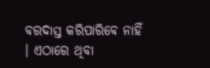ବରଦାସ୍ତ କରିପାରିବେ ନାହିଁ । ଏଠାରେ ଥିବା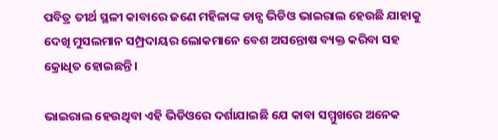ପବିତ୍ର ତୀର୍ଥ ସ୍ଥଳୀ କାବାରେ ଜଣେ ମହିଳାଙ୍କ ଡାନ୍ସ ଭିଡିଓ ଭାଇରାଲ ହେଉଛି ଯାହାକୁ ଦେଖି ମୁସଲମାନ ସମ୍ପ୍ରଦାୟର ଲୋକମାନେ ବେଶ ଅସନ୍ତୋଷ ବ୍ୟକ୍ତ କରିବା ସହ କ୍ରୋଧିତ ହୋଇଛନ୍ତି ।

ଭାଇରାଲ ହେଉଥିବା ଏହି ଭିଡିଓରେ ଦର୍ଶାଯାଇଛି ଯେ କାବା ସମ୍ମୁଖରେ ଅନେକ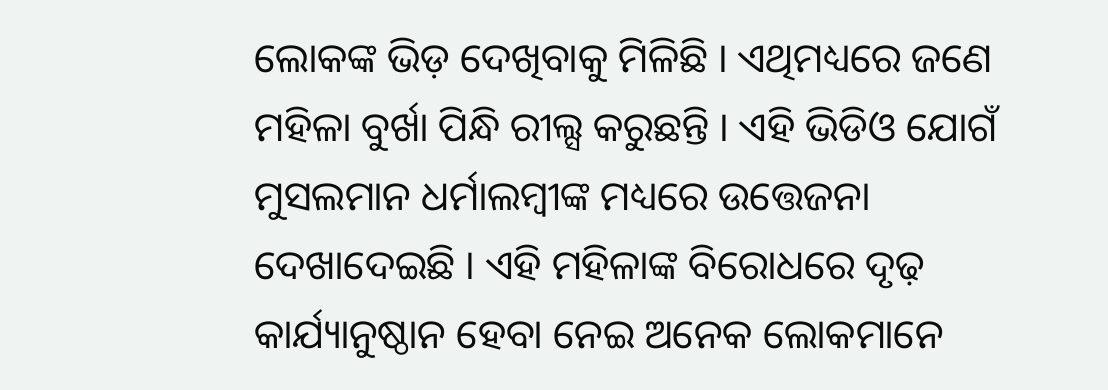ଲୋକଙ୍କ ଭିଡ଼ ଦେଖିବାକୁ ମିଳିଛି । ଏଥିମଧ୍ୟରେ ଜଣେ ମହିଳା ବୁର୍ଖା ପିନ୍ଧି ରୀଲ୍ସ କରୁଛନ୍ତି । ଏହି ଭିଡିଓ ଯୋଗଁ ମୁସଲମାନ ଧର୍ମାଲମ୍ବୀଙ୍କ ମଧ୍ୟରେ ଉତ୍ତେଜନା ଦେଖାଦେଇଛି । ଏହି ମହିଳାଙ୍କ ବିରୋଧରେ ଦୃଢ଼ କାର୍ଯ୍ୟାନୁଷ୍ଠାନ ହେବା ନେଇ ଅନେକ ଲୋକମାନେ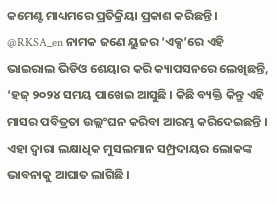କମେଣ୍ଟ ମାଧ୍ୟମରେ ପ୍ରତିକ୍ରିୟା ପ୍ରକାଶ କରିଛନ୍ତି । @RKSA_en ନାମକ ଜଣେ ୟୁଜର ‘ଏକ୍ସ’ରେ ଏହି ଭାଇରାଲ ଭିଡିଓ ଶେୟାର କରି କ୍ୟାପସନରେ ଲେଖିଛନ୍ତି, ‘ହଜ୍ ୨୦୨୪ ସମୟ ପାଖେଇ ଆସୁଛି । କିଛି ବ୍ୟକ୍ତି କିନ୍ତୁ ଏହି ମାସର ପବିତ୍ରତା ଉଲ୍ଲଂଘନ କରିବା ଆରମ୍ଭ କରିଦେଇଛନ୍ତି । ଏହା ଦ୍ୱାରା ଲକ୍ଷାଧିକ ମୁସଲମାନ ସମ୍ପ୍ରଦାୟର ଲୋକଙ୍କ ଭାବନାକୁ ଆଘାତ ଲାଗିଛି ।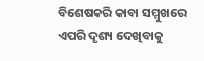ବିଶେଷକରି କାବା ସମ୍ମୁଖରେ ଏପରି ଦୃଶ୍ୟ ଦେଖିବାକୁ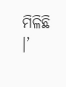ମିଳିଛି ।’